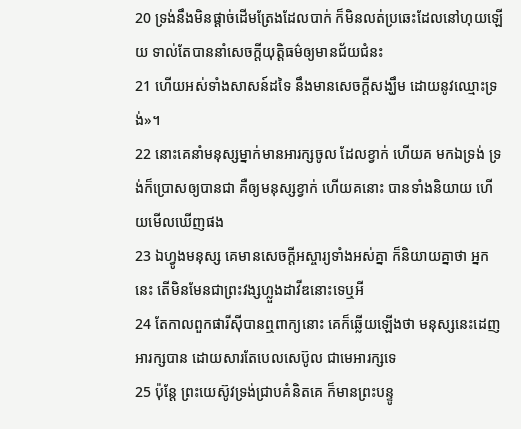20 ទ្រង់នឹងមិនផ្តាច់ដើមត្រែងដែលបាក់ ក៏មិនលត់ប្រឆេះដែលនៅហុយឡើយ ទាល់តែបាននាំសេចក្ដីយុត្តិធម៌ឲ្យមានជ័យជំនះ
21 ហើយអស់ទាំងសាសន៍ដទៃ នឹងមានសេចក្ដីសង្ឃឹម ដោយនូវឈ្មោះទ្រង់»។
22 នោះគេនាំមនុស្សម្នាក់មានអារក្សចូល ដែលខ្វាក់ ហើយគ មកឯទ្រង់ ទ្រង់ក៏ប្រោសឲ្យបានជា គឺឲ្យមនុស្សខ្វាក់ ហើយគនោះ បានទាំងនិយាយ ហើយមើលឃើញផង
23 ឯហ្វូងមនុស្ស គេមានសេចក្ដីអស្ចារ្យទាំងអស់គ្នា ក៏និយាយគ្នាថា អ្នកនេះ តើមិនមែនជាព្រះវង្សហ្លួងដាវីឌនោះទេឬអី
24 តែកាលពួកផារីស៊ីបានឮពាក្យនោះ គេក៏ឆ្លើយឡើងថា មនុស្សនេះដេញអារក្សបាន ដោយសារតែបេលសេប៊ូល ជាមេអារក្សទេ
25 ប៉ុន្តែ ព្រះយេស៊ូវទ្រង់ជ្រាបគំនិតគេ ក៏មានព្រះបន្ទូ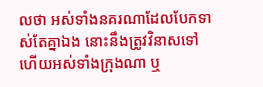លថា អស់ទាំងនគរណាដែលបែកទាស់តែគ្នាឯង នោះនឹងត្រូវវិនាសទៅ ហើយអស់ទាំងក្រុងណា ឬ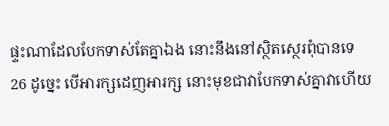ផ្ទះណាដែលបែកទាស់តែគ្នាឯង នោះនឹងនៅស្ថិតស្ថេរពុំបានទេ
26 ដូច្នេះ បើអារក្សដេញអារក្ស នោះមុខជាវាបែកទាស់គ្នាវាហើយ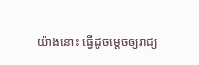យ៉ាងនោះ ធ្វើដូចម្តេចឲ្យរាជ្យ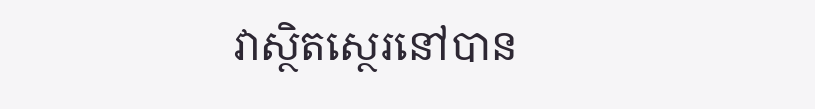វាស្ថិតស្ថេរនៅបាន